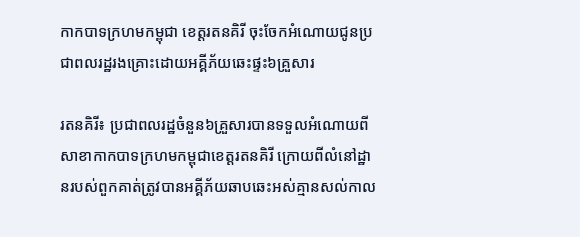កាកបាទក្រហមកម្ពុជា ខេត្តរតនគិរី ចុះចែកអំណោយជូនប្រជាពលរដ្ឋរងគ្រោះដោយអគ្គីភ័យឆេះផ្ទះ៦គ្រួសារ

រតនគិរី៖ ប្រជាពលរដ្ឋចំនួន៦គ្រួសារបានទទួលអំណោយពីសាខាកាកបាទក្រហមកម្ពុជាខេត្តរតនគិរី ក្រោយពីលំនៅដ្ឋានរបស់ពួកគាត់ត្រូវបានអគ្គីភ័យឆាបឆេះអស់គ្មានសល់កាល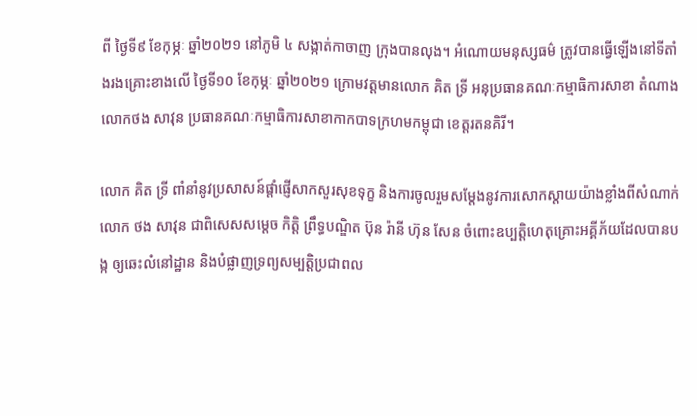ពី ថ្ងៃទី៩ ខែកុម្ភៈ ឆ្នាំ២០២១ នៅភូមិ ៤ សង្កាត់កាចាញ ក្រុងបានលុង។ អំណោយមនុស្សធម៌ ត្រូវបានធ្វើឡើងនៅទីតាំងរងគ្រោះខាងលើ ថ្ងៃទី១០ ខែកុម្ភៈ ឆ្នាំ២០២១ ក្រោមវត្តមានលោក គិត ទ្រី អនុប្រធានគណៈកម្មាធិការសាខា តំណាងលោកថង សាវុន ប្រធានគណៈកម្មាធិការសាខាកាកបាទក្រហមកម្ពុជា ខេត្តរតនគិរី។

លោក គិត ទ្រី ពាំនាំនូវប្រសាសន៍ផ្តាំផ្ញើសាកសួរសុខទុក្ខ និងការចូលរួមសម្តែងនូវការសោកស្តាយយ៉ាងខ្លាំងពីសំណាក់ លោក ថង សាវុន ជាពិសេសសម្តេច កិតិ្ត ព្រឹទ្ធបណ្ឌិត ប៊ុន រ៉ានី ហ៊ុន សែន ចំពោះឧប្បត្តិហេតុគ្រោះអគ្គីភ័យដែលបានបង្ក ឲ្យឆេះលំនៅដ្ឋាន និងបំផ្លាញទ្រព្យសម្បត្តិប្រជាពល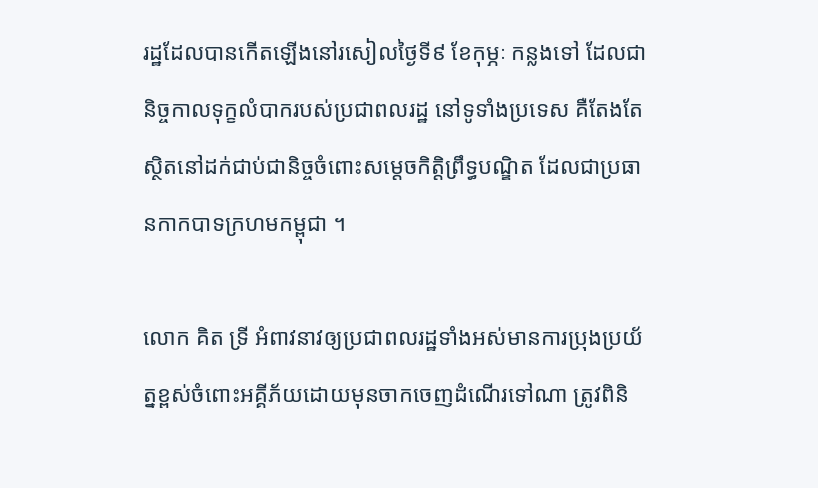រដ្ឋដែលបានកើតឡើងនៅរសៀលថ្ងៃទី៩ ខែកុម្ភៈ កន្លងទៅ ដែលជា និច្ចកាលទុក្ខលំបាករបស់ប្រជាពលរដ្ឋ នៅទូទាំងប្រទេស គឺតែងតែស្ថិតនៅដក់ជាប់ជានិច្ចចំពោះសម្តេចកិត្តិព្រឹទ្ធបណ្ឌិត ដែលជាប្រធានកាកបាទក្រហមកម្ពុជា ។

លោក គិត ទ្រី អំពាវនាវឲ្យប្រជាពលរដ្ឋទាំងអស់មានការប្រុងប្រយ័ត្នខ្ពស់ចំពោះអគ្គីភ័យដោយមុនចាកចេញដំណើរទៅណា ត្រូវពិនិ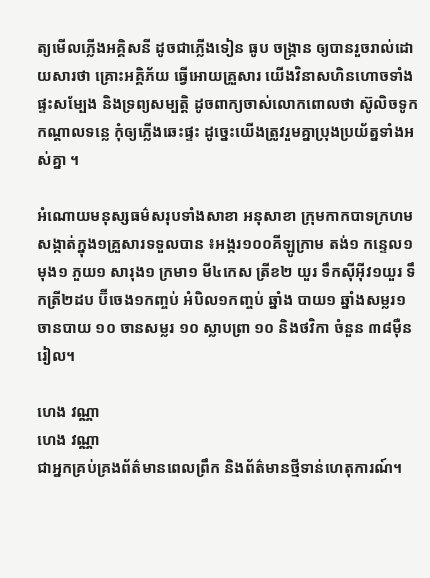ត្យមើលភ្លើងអគ្គិសនី ដូចជាភ្លើងទៀន ធូប ចង្ក្រាន ឲ្យបានរួចរាល់ដោយសារថា គ្រោះអគ្គិភ័យ ធ្វើអោយគ្រួសារ យើងវិនាសហិនហោចទាំងផ្ទះសម្បែង និងទ្រព្យសម្បត្តិ ដូចពាក្យចាស់លោកពោលថា ស៊ូលិចទូកកណ្ដាលទន្លេ កុំឲ្យភ្លើងឆេះផ្ទះ ដូច្នេះយើងត្រូវរួមគ្នាប្រុងប្រយ័ត្នទាំងអស់គ្នា ។

អំណោយមនុស្សធម៌សរុបទាំងសាខា អនុសាខា ក្រុមកាកបាទក្រហមសង្កាត់ក្នុង១គ្រួសារទទួលបាន ៖អង្ករ១០០គីឡូក្រាម តង់១ កន្ទេល១ មុង១ ភួយ១ សារុង១ ក្រមា១ មី៤កេស ត្រីខ២ យួរ ទឹកស៊ីអ៊ីវ១យួរ ទឹកត្រី២ដប ប៊ីចេង១កញ្ចប់ អំបិល១កញ្ចប់ ឆ្នាំង បាយ១ ឆ្នាំងសម្លរ១ ចានបាយ ១០ ចានសម្លរ ១០ ស្លាបព្រា ១០ និងថវិកា ចំនួន ៣៨ម៉ឺនរៀល។

ហេង វណ្ណា
ហេង វណ្ណា
ជាអ្នកគ្រប់គ្រងព័ត៌មានពេលព្រឹក និងព័ត៌មានថ្មីទាន់ហេតុការណ៍។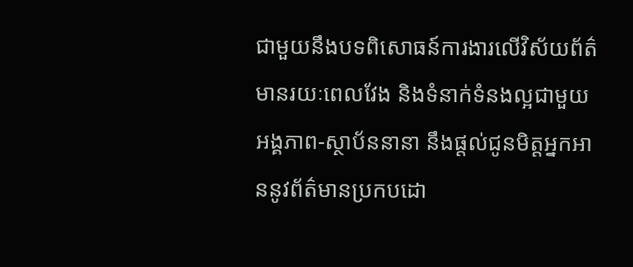ជាមួយនឹងបទពិសោធន៍ការងារលើវិស័យព័ត៌មានរយៈពេលវែង និងទំនាក់ទំនងល្អជាមួយអង្គភាព-ស្ថាប័ននានា នឹងផ្ដល់ជូនមិត្តអ្នកអាននូវព័ត៌មានប្រកបដោ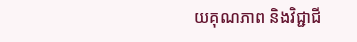យគុណភាព និងវិជ្ជាជី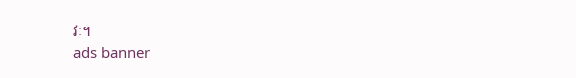វៈ។
ads banner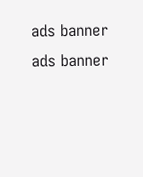ads banner
ads banner